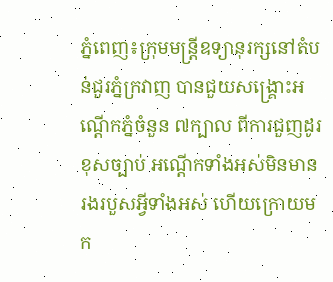ភ្នំពេញ៖ក្រុមមន្ត្រីឧទ្យានុរក្សនៅតំបន់ជួរភ្នំក្រវាញ បានជួយសង្គ្រោះអណ្តើកភ្នំចំនួន ៧ក្បាល ពីការជួញដូរ ខុសច្បាប់ អណ្តើកទាំងអស់មិនមានរងរបួសអ្វីទាំងអស់ ហើយក្រោយមក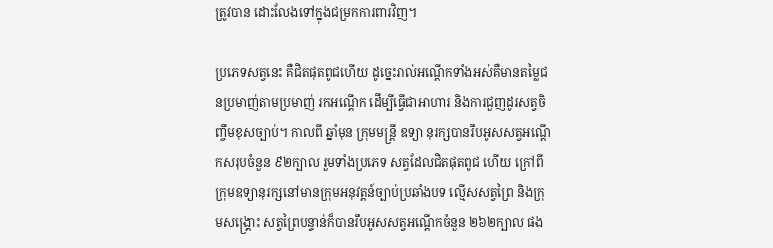ត្រូវបាន ដោះលែងទៅក្នុងជម្រកការពារវិញ។

ប្រភេទសត្វនេះ គឺជិតផុតពូជហើយ ដូច្នេះរាល់អណ្តើកទាំងអស់គឺមានតម្លៃជនប្រមាញ់តាមប្រមាញ់ រកអណ្តើក ដើម្បីធ្វើជាអាហារ និងការជួញដូរសត្វចិញ្ចឹមខុសច្បាប់។ កាលពី ឆ្នាំមុន ក្រុមមន្ត្រី ឧទ្យា នុរក្សបានរឹបអូសសត្វអណ្តើកសរុបចំនួន ៩២ក្បាល រួមទាំងប្រភេទ សត្វដែលជិតផុតពូជ ហើយ ក្រៅពីក្រុមឧទ្យានុរក្សនៅមានក្រុមអនុវត្តន៍ច្បាប់ប្រឆាំងបទ ល្មើសសត្វព្រៃ និងក្រុមសង្គ្រោះ សត្វព្រៃបន្ទាន់ក៏បានរឹបអូសសត្វអណ្តើកចំនួន ២៦២ក្បាល ផង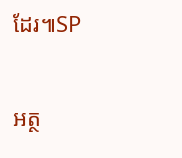ដែរ៕SP

អត្ថ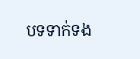បទទាក់ទង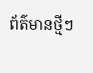ព័ត៌មានថ្មីៗ